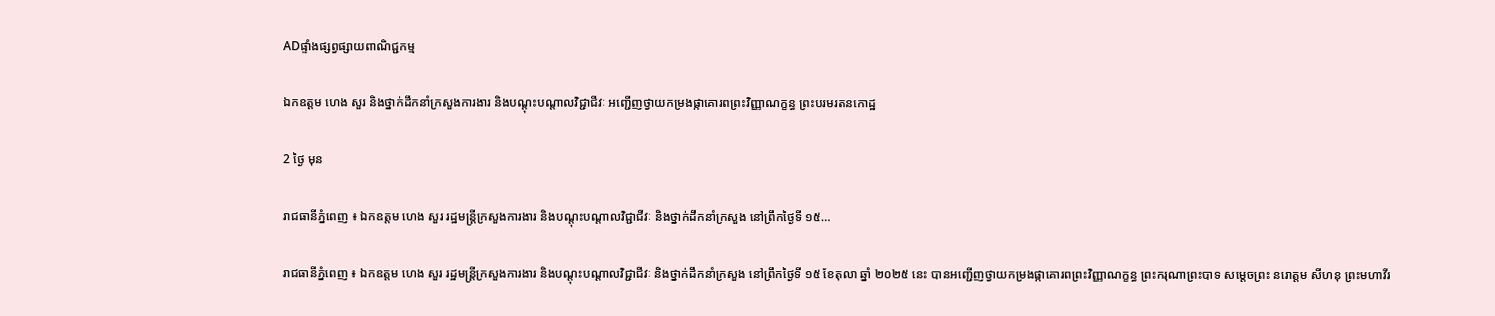ADផ្ទាំងផ្សព្វផ្សាយពាណិជ្ជកម្ម

ឯកឧត្តម ហេង សួរ និងថ្នាក់ដឹកនាំក្រសួងការងារ និងបណ្តុះបណ្តាលវិជ្ជាជីវៈ អញ្ជើញថ្វាយកម្រងផ្កាគោរពព្រះវិញ្ញាណក្ខន្ធ ព្រះបរមរតនកោដ្ឋ

2 ថ្ងៃ មុន

រាជធានីភ្នំពេញ ៖ ឯកឧត្តម ហេង សួរ រដ្ឋមន្ត្រីក្រសួងការងារ និងបណ្តុះបណ្តាលវិជ្ជាជីវៈ និងថ្នាក់ដឹកនាំក្រសួង នៅព្រឹកថ្ងៃទី ១៥…

រាជធានីភ្នំពេញ ៖ ឯកឧត្តម ហេង សួរ រដ្ឋមន្ត្រីក្រសួងការងារ និងបណ្តុះបណ្តាលវិជ្ជាជីវៈ និងថ្នាក់ដឹកនាំក្រសួង នៅព្រឹកថ្ងៃទី ១៥ ខែតុលា ឆ្នាំ ២០២៥ នេះ បានអញ្ជើញថ្វាយកម្រងផ្កាគោរពព្រះវិញ្ញាណក្ខន្ធ ព្រះករុណាព្រះបាទ សម្តេចព្រះ នរោត្តម សីហនុ ព្រះមហាវីរ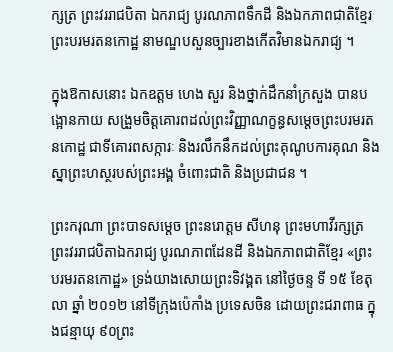ក្សត្រ ព្រះវររាជបិតា ឯករាជ្យ បូរណភាពទឹកដី និងឯកភាពជាតិខ្មែរ ព្រះបរមរតនកោដ្ឋ នាមណ្ឌបសួនច្បារខាងកើតវិមានឯករាជ្យ ។

ក្នុងឱកាសនោះ ឯកឧត្តម ហេង សួរ និងថ្នាក់ដឹកនាំក្រសួង បានបង្អោនកាយ សង្រួមចិត្តគោរពដល់ព្រះវិញ្ញាណក្ខន្ធសម្តេចព្រះបរមរតនកោដ្ឋ ជាទីគោរពសក្ការៈ និងរលឹកនឹកដល់ព្រះគុណូបការគុណ និងស្នាព្រះហស្ថរបស់ព្រះអង្គ ចំពោះជាតិ និងប្រជាជន ។

ព្រះករុណា ព្រះបាទសម្ដេច ព្រះនរោត្ដម សីហនុ ព្រះមហាវីរក្សត្រ ព្រះវររាជបិតាឯករាជ្យ បូរណភាពដែនដី និងឯកភាពជាតិខ្មែរ «ព្រះបរមរតនកោដ្ឋ» ទ្រង់យាងសោយព្រះទិវង្គត នៅថ្ងៃចន្ទ ទី ១៥ ខែតុលា ឆ្នាំ ២០១២ នៅទីក្រុងប៉េកាំង ប្រទេសចិន ដោយព្រះជរាពាធ ក្នុងជន្មាយុ ៩០ព្រះ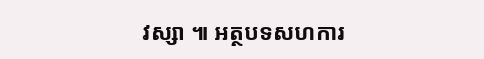វស្សា ៕ អត្ថបទសហការ